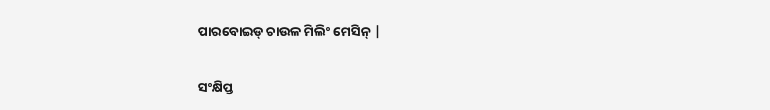ପାରବୋଇଡ୍ ଚାଉଳ ମିଲିଂ ମେସିନ୍ |

ସଂକ୍ଷିପ୍ତ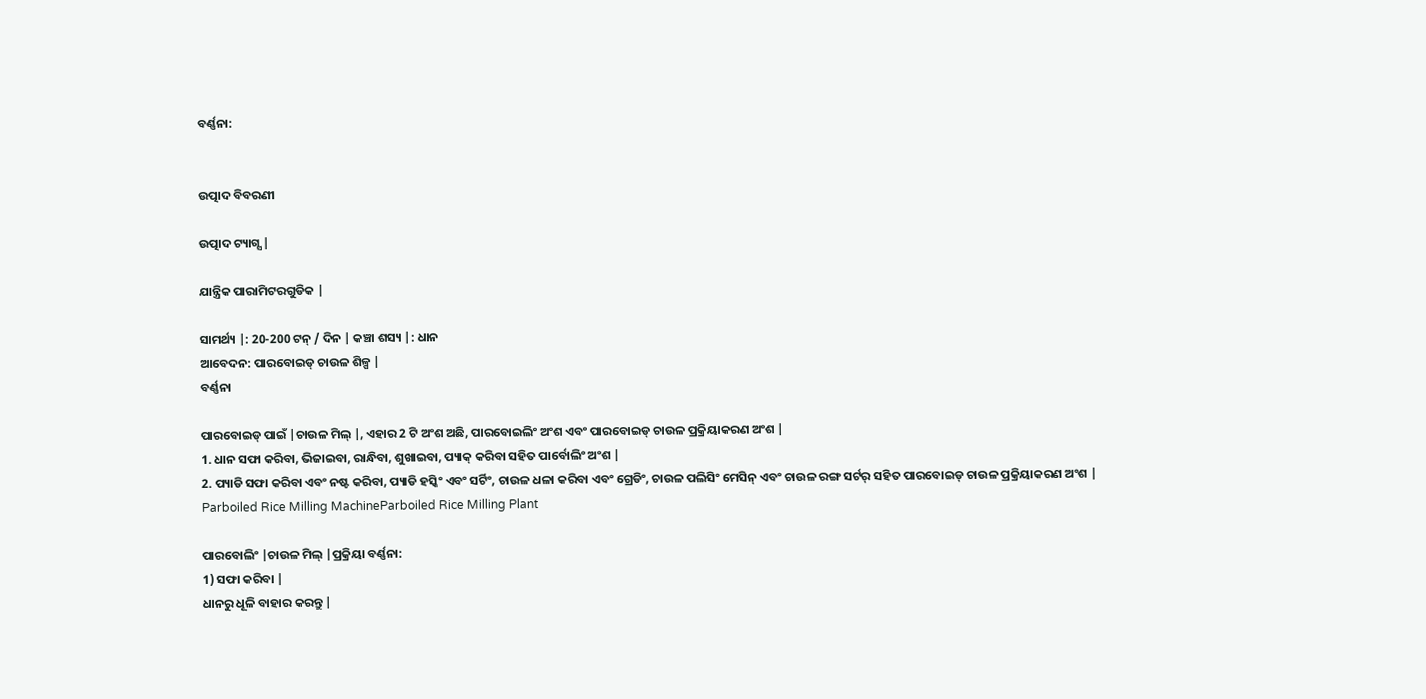ବର୍ଣ୍ଣନା:


ଉତ୍ପାଦ ବିବରଣୀ

ଉତ୍ପାଦ ଟ୍ୟାଗ୍ସ |

ଯାନ୍ତ୍ରିକ ପାରାମିଟରଗୁଡିକ |

ସାମର୍ଥ୍ୟ |: 20-200 ଟନ୍ / ଦିନ | କଞ୍ଚା ଶସ୍ୟ |: ଧାନ
ଆବେଦନ: ପାରବୋଇଡ୍ ଚାଉଳ ଶିଳ୍ପ |
ବର୍ଣ୍ଣନା

ପାରବୋଇଡ୍ ପାଇଁ |ଚାଉଳ ମିଲ୍ |, ଏହାର 2 ଟି ଅଂଶ ଅଛି, ପାରବୋଇଲିଂ ଅଂଶ ଏବଂ ପାରବୋଇଡ୍ ଚାଉଳ ପ୍ରକ୍ରିୟାକରଣ ଅଂଶ |
1. ଧାନ ସଫା କରିବା, ଭିଜାଇବା, ରାନ୍ଧିବା, ଶୁଖାଇବା, ପ୍ୟାକ୍ କରିବା ସହିତ ପାର୍ବୋଲିଂ ଅଂଶ |
2. ପ୍ୟାଡି ସଫା କରିବା ଏବଂ ନଷ୍ଟ କରିବା, ପ୍ୟାଡି ହସ୍କିଂ ଏବଂ ସର୍ଟିଂ, ଚାଉଳ ଧଳା କରିବା ଏବଂ ଗ୍ରେଡିଂ, ଚାଉଳ ପଲିସିଂ ମେସିନ୍ ଏବଂ ଚାଉଳ ରଙ୍ଗ ସର୍ଟର୍ ସହିତ ପାରବୋଇଡ୍ ଚାଉଳ ପ୍ରକ୍ରିୟାକରଣ ଅଂଶ |
Parboiled Rice Milling MachineParboiled Rice Milling Plant

ପାରବୋଲିଂ |ଚାଉଳ ମିଲ୍ |ପ୍ରକ୍ରିୟା ବର୍ଣ୍ଣନା:
1) ସଫା କରିବା |
ଧାନରୁ ଧୂଳି ବାହାର କରନ୍ତୁ |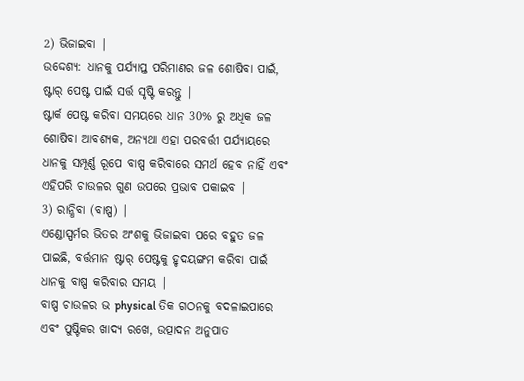2) ଭିଜାଇବା |
ଉଦ୍ଦେଶ୍ୟ: ଧାନକୁ ପର୍ଯ୍ୟାପ୍ତ ପରିମାଣର ଜଳ ଶୋଷିବା ପାଇଁ, ଷ୍ଟାର୍ ପେଷ୍ଟ ପାଇଁ ସର୍ତ୍ତ ସୃଷ୍ଟି କରନ୍ତୁ |
ଷ୍ଟାର୍କ ପେଷ୍ଟ କରିବା ସମୟରେ ଧାନ 30% ରୁ ଅଧିକ ଜଳ ଶୋଷିବା ଆବଶ୍ୟକ, ଅନ୍ୟଥା ଏହା ପରବର୍ତ୍ତୀ ପର୍ଯ୍ୟାୟରେ ଧାନକୁ ସମ୍ପୂର୍ଣ୍ଣ ରୂପେ ବାଷ୍ପ କରିବାରେ ସମର୍ଥ ହେବ ନାହିଁ ଏବଂ ଏହିପରି ଚାଉଳର ଗୁଣ ଉପରେ ପ୍ରଭାବ ପକାଇବ |
3) ରାନ୍ଧିବା (ବାଷ୍ପ) |
ଏଣ୍ଡୋସ୍ପର୍ମର ଭିତର ଅଂଶକୁ ଭିଜାଇବା ପରେ ବହୁତ ଜଳ ପାଇଛି, ବର୍ତ୍ତମାନ ଷ୍ଟାର୍ ପେଷ୍ଟକୁ ହୃଦୟଙ୍ଗମ କରିବା ପାଇଁ ଧାନକୁ ବାଷ୍ପ କରିବାର ସମୟ |
ବାଷ୍ପ ଚାଉଳର ଭ physical ତିକ ଗଠନକୁ ବଦଳାଇପାରେ ଏବଂ ପୁଷ୍ଟିକର ଖାଦ୍ୟ ରଖେ, ଉତ୍ପାଦନ ଅନୁପାତ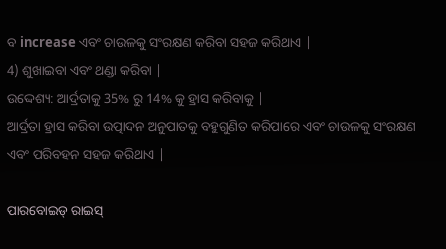ବ increase ଏବଂ ଚାଉଳକୁ ସଂରକ୍ଷଣ କରିବା ସହଜ କରିଥାଏ |
4) ଶୁଖାଇବା ଏବଂ ଥଣ୍ଡା କରିବା |
ଉଦ୍ଦେଶ୍ୟ: ଆର୍ଦ୍ରତାକୁ 35% ରୁ 14% କୁ ହ୍ରାସ କରିବାକୁ |
ଆର୍ଦ୍ରତା ହ୍ରାସ କରିବା ଉତ୍ପାଦନ ଅନୁପାତକୁ ବହୁଗୁଣିତ କରିପାରେ ଏବଂ ଚାଉଳକୁ ସଂରକ୍ଷଣ ଏବଂ ପରିବହନ ସହଜ କରିଥାଏ |

ପାରବୋଇଡ୍ ରାଇସ୍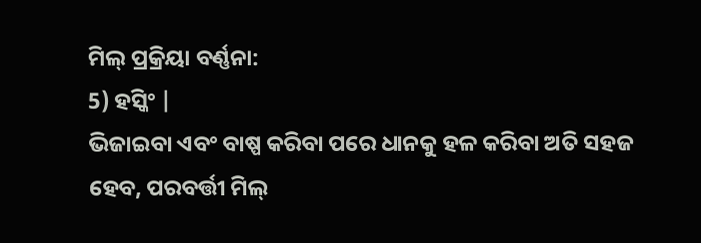ମିଲ୍ ପ୍ରକ୍ରିୟା ବର୍ଣ୍ଣନା:
5) ହସ୍କିଂ |
ଭିଜାଇବା ଏବଂ ବାଷ୍ପ କରିବା ପରେ ଧାନକୁ ହଳ କରିବା ଅତି ସହଜ ହେବ, ପରବର୍ତ୍ତୀ ମିଲ୍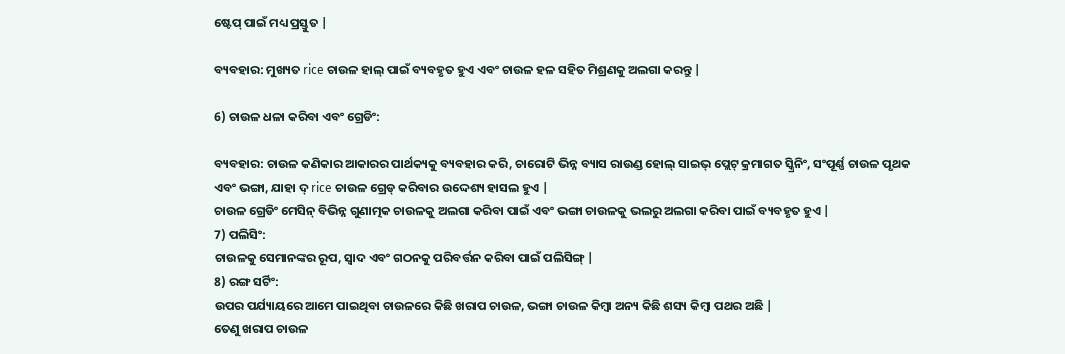ଷ୍ଟେପ୍ ପାଇଁ ମଧ୍ୟ ପ୍ରସ୍ତୁତ |

ବ୍ୟବହାର: ମୁଖ୍ୟତ rice ଚାଉଳ ହାଲ୍ ପାଇଁ ବ୍ୟବହୃତ ହୁଏ ଏବଂ ଚାଉଳ ହଳ ସହିତ ମିଶ୍ରଣକୁ ଅଲଗା କରନ୍ତୁ |

6) ଚାଉଳ ଧଳା କରିବା ଏବଂ ଗ୍ରେଡିଂ:

ବ୍ୟବହାର: ଚାଉଳ କଣିକାର ଆକାରର ପାର୍ଥକ୍ୟକୁ ବ୍ୟବହାର କରି, ଚାରୋଟି ଭିନ୍ନ ବ୍ୟାସ ରାଉଣ୍ଡ ହୋଲ୍ ସାଇଭ୍ ପ୍ଲେଟ୍ କ୍ରମାଗତ ସ୍କ୍ରିନିଂ, ସଂପୂର୍ଣ୍ଣ ଚାଉଳ ପୃଥକ ଏବଂ ଭଙ୍ଗା, ଯାହା ଦ୍ rice ଚାଉଳ ଗ୍ରେଡ୍ କରିବାର ଉଦ୍ଦେଶ୍ୟ ହାସଲ ହୁଏ |
ଚାଉଳ ଗ୍ରେଡିଂ ମେସିନ୍ ବିଭିନ୍ନ ଗୁଣାତ୍ମକ ଚାଉଳକୁ ଅଲଗା କରିବା ପାଇଁ ଏବଂ ଭଙ୍ଗା ଚାଉଳକୁ ଭଲରୁ ଅଲଗା କରିବା ପାଇଁ ବ୍ୟବହୃତ ହୁଏ |
7) ପଲିସିଂ:
ଚାଉଳକୁ ସେମାନଙ୍କର ରୂପ, ସ୍ୱାଦ ଏବଂ ଗଠନକୁ ପରିବର୍ତ୍ତନ କରିବା ପାଇଁ ପଲିସିଙ୍ଗ୍ |
8) ରଙ୍ଗ ସର୍ଟିଂ:
ଉପର ପର୍ଯ୍ୟାୟରେ ଆମେ ପାଇଥିବା ଚାଉଳରେ କିଛି ଖରାପ ଚାଉଳ, ଭଙ୍ଗା ଚାଉଳ କିମ୍ବା ଅନ୍ୟ କିଛି ଶସ୍ୟ କିମ୍ବା ପଥର ଅଛି |
ତେଣୁ ଖରାପ ଚାଉଳ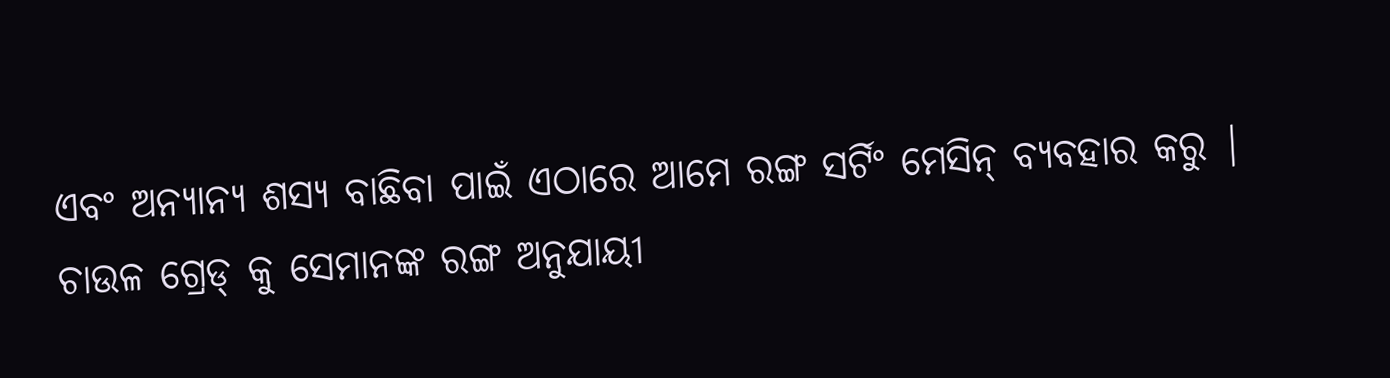ଏବଂ ଅନ୍ୟାନ୍ୟ ଶସ୍ୟ ବାଛିବା ପାଇଁ ଏଠାରେ ଆମେ ରଙ୍ଗ ସର୍ଟିଂ ମେସିନ୍ ବ୍ୟବହାର କରୁ |
ଚାଉଳ ଗ୍ରେଡ୍ କୁ ସେମାନଙ୍କ ରଙ୍ଗ ଅନୁଯାୟୀ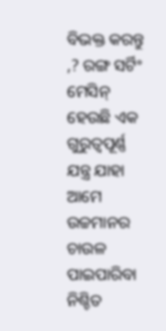ବିଭକ୍ତ କରନ୍ତୁ ,? ରଙ୍ଗ ସର୍ଟିଂ ମେସିନ୍ ହେଉଛି ଏକ ଗୁରୁତ୍ୱପୂର୍ଣ୍ଣ ଯନ୍ତ୍ର ଯାହା ଆମେ ଉଚ୍ଚମାନର ଚାଉଳ ପାଇପାରିବା ନିଶ୍ଚିତ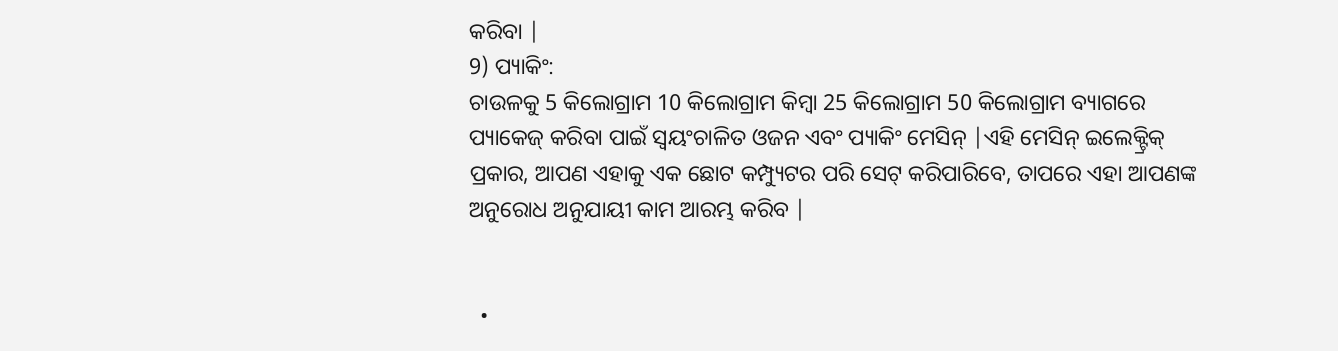କରିବା |
9) ପ୍ୟାକିଂ:
ଚାଉଳକୁ 5 କିଲୋଗ୍ରାମ 10 କିଲୋଗ୍ରାମ କିମ୍ବା 25 କିଲୋଗ୍ରାମ 50 କିଲୋଗ୍ରାମ ବ୍ୟାଗରେ ପ୍ୟାକେଜ୍ କରିବା ପାଇଁ ସ୍ୱୟଂଚାଳିତ ଓଜନ ଏବଂ ପ୍ୟାକିଂ ମେସିନ୍ |ଏହି ମେସିନ୍ ଇଲେକ୍ଟ୍ରିକ୍ ପ୍ରକାର, ଆପଣ ଏହାକୁ ଏକ ଛୋଟ କମ୍ପ୍ୟୁଟର ପରି ସେଟ୍ କରିପାରିବେ, ତାପରେ ଏହା ଆପଣଙ୍କ ଅନୁରୋଧ ଅନୁଯାୟୀ କାମ ଆରମ୍ଭ କରିବ |


  •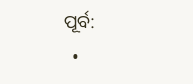ପୂର୍ବ:
  •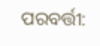ପରବର୍ତ୍ତୀ: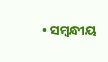• ସମ୍ବନ୍ଧୀୟ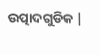ଉତ୍ପାଦଗୁଡିକ |